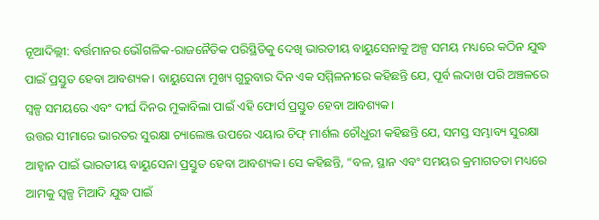ନୂଆଦିଲ୍ଲୀ: ବର୍ତ୍ତମାନର ଭୌଗଳିକ-ରାଜନୈତିକ ପରିସ୍ଥିତିକୁ ଦେଖି ଭାରତୀୟ ବାୟୁସେନାକୁ ଅଳ୍ପ ସମୟ ମଧ୍ୟରେ କଠିନ ଯୁଦ୍ଧ ପାଇଁ ପ୍ରସ୍ତୁତ ହେବା ଆବଶ୍ୟକ। ବାୟୁସେନା ମୁଖ୍ୟ ଗୁରୁବାର ଦିନ ଏକ ସମ୍ମିଳନୀରେ କହିଛନ୍ତି ଯେ, ପୂର୍ବ ଲଦାଖ ପରି ଅଞ୍ଚଳରେ ସ୍ୱଳ୍ପ ସମୟରେ ଏବଂ ଦୀର୍ଘ ଦିନର ମୁକାବିଲା ପାଇଁ ଏହି ଫୋର୍ସ ପ୍ରସ୍ତୁତ ହେବା ଆବଶ୍ୟକ।
ଉତ୍ତର ସୀମାରେ ଭାରତର ସୁରକ୍ଷା ଚ୍ୟାଲେଞ୍ଜ ଉପରେ ଏୟାର ଚିଫ୍ ମାର୍ଶଲ ଚୌଧୁରୀ କହିଛନ୍ତି ଯେ, ସମସ୍ତ ସମ୍ଭାବ୍ୟ ସୁରକ୍ଷା ଆହ୍ଵାନ ପାଇଁ ଭାରତୀୟ ବାୟୁସେନା ପ୍ରସ୍ତୁତ ହେବା ଆବଶ୍ୟକ। ସେ କହିଛନ୍ତି, “ବଳ, ସ୍ଥାନ ଏବଂ ସମୟର କ୍ରମାଗତତା ମଧ୍ୟରେ ଆମକୁ ସ୍ୱଳ୍ପ ମିଆଦି ଯୁଦ୍ଧ ପାଇଁ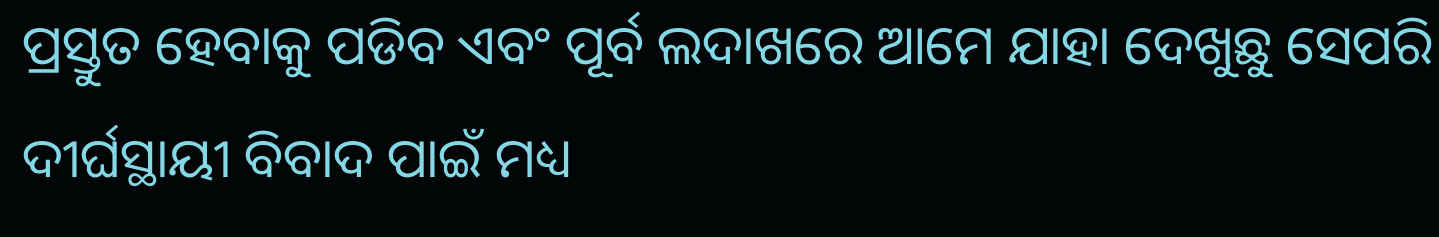ପ୍ରସ୍ତୁତ ହେବାକୁ ପଡିବ ଏବଂ ପୂର୍ବ ଲଦାଖରେ ଆମେ ଯାହା ଦେଖୁଛୁ ସେପରି ଦୀର୍ଘସ୍ଥାୟୀ ବିବାଦ ପାଇଁ ମଧ୍ୟ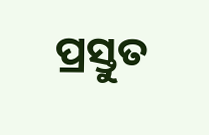ପ୍ରସ୍ତୁତ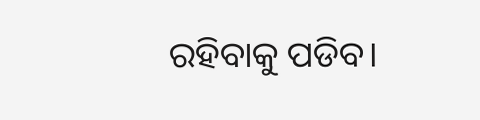ରହିବାକୁ ପଡିବ।